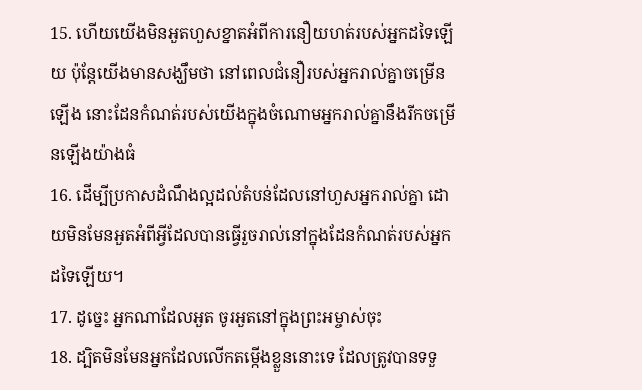15. ហើយយើងមិនអួតហួសខ្នាតអំពីការនឿយហត់របស់អ្នកដទៃឡើយ ប៉ុន្ដែយើងមានសង្ឃឹមថា នៅពេលជំនឿរបស់អ្នករាល់គ្នាចម្រើនឡើង នោះដែនកំណត់របស់យើងក្នុងចំណោមអ្នករាល់គ្នានឹងរីកចម្រើនឡើងយ៉ាងធំ
16. ដើម្បីប្រកាសដំណឹងល្អដល់តំបន់ដែលនៅហួសអ្នករាល់គ្នា ដោយមិនមែនអួតអំពីអ្វីដែលបានធ្វើរួចរាល់នៅក្នុងដែនកំណត់របស់អ្នកដទៃឡើយ។
17. ដូច្នេះ អ្នកណាដែលអួត ចូរអួតនៅក្នុងព្រះអម្ចាស់ចុះ
18. ដ្បិតមិនមែនអ្នកដែលលើកតម្កើងខ្លួននោះទេ ដែលត្រូវបានទទួ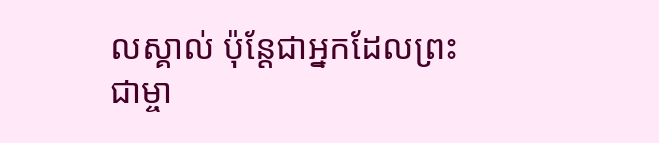លស្គាល់ ប៉ុន្ដែជាអ្នកដែលព្រះជាម្ចា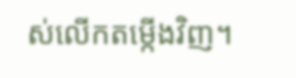ស់លើកតម្កើងវិញ។